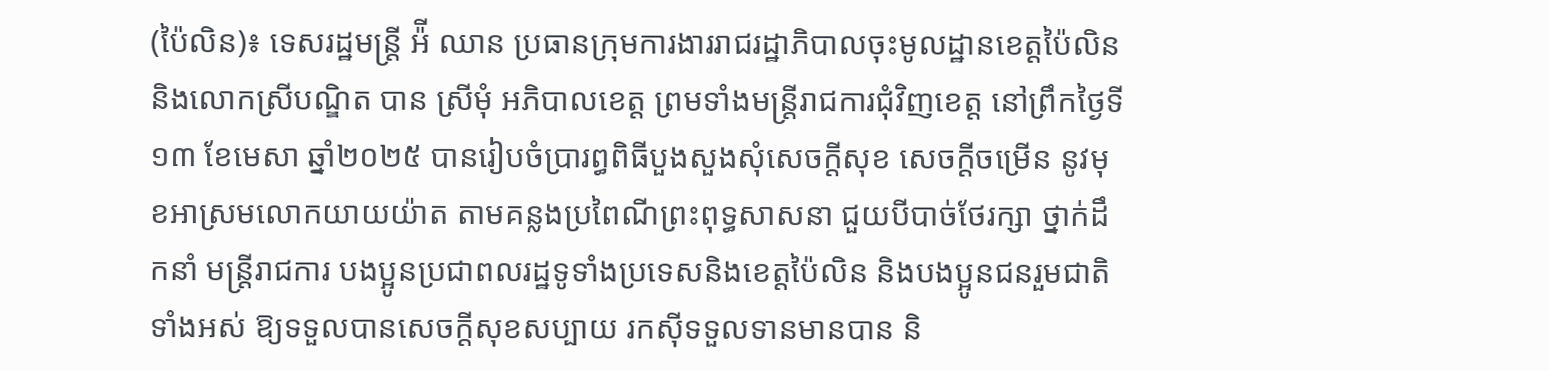(ប៉ៃលិន)៖ ទេសរដ្ឋមន្ត្រី អ៉ី ឈាន ប្រធានក្រុមការងាររាជរដ្ឋាភិបាលចុះមូលដ្ឋានខេត្តប៉ៃលិន និងលោកស្រីបណ្ឌិត បាន ស្រីមុំ អភិបាលខេត្ត ព្រមទាំងមន្រ្តីរាជការជុំវិញខេត្ត នៅព្រឹកថ្ងៃទី១៣ ខែមេសា ឆ្នាំ២០២៥ បានរៀបចំប្រារព្ធពិធីបួងសួងសុំសេចក្តីសុខ សេចក្តីចម្រើន នូវមុខអាស្រមលោកយាយយ៉ាត តាមគន្លងប្រពៃណីព្រះពុទ្ធសាសនា ជួយបីបាច់ថែរក្សា ថ្នាក់ដឹកនាំ មន្រ្តីរាជការ បងប្អូនប្រជាពលរដ្ឋទូទាំងប្រទេសនិងខេត្តប៉ៃលិន និងបងប្អូនជនរួមជាតិទាំងអស់ ឱ្យទទួលបានសេចក្តីសុខសប្បាយ រកស៊ីទទួលទានមានបាន និ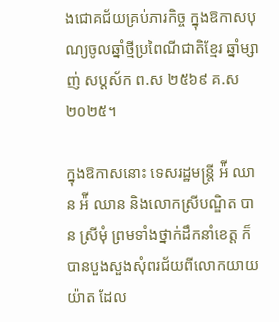ងជោគជ័យគ្រប់ភារកិច្ច ក្នុងឱកាសបុណ្យចូលឆ្នាំថ្មីប្រពៃណីជាតិខ្មែរ ឆ្នាំម្សាញ់ សប្តស័ក ព.ស ២៥៦៩ គ.ស ២០២៥។

ក្នុងឱកាសនោះ ទេសរដ្ឋមន្ត្រី អ៉ី ឈាន អ៉ី ឈាន និងលោកស្រីបណ្ឌិត បាន ស្រីមុំ ព្រមទាំងថ្នាក់ដឹកនាំខេត្ត ក៏បានបួងសួងសុំពរជ័យពីលោកយាយយ៉ាត ដែល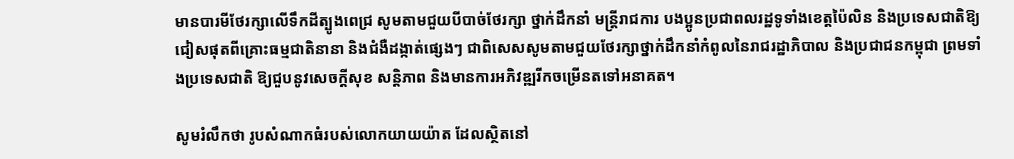មានបារមីថែរក្សាលើទឹកដីត្បូងពេជ្រ សូមតាមជួយបីបាច់ថែរក្សា ថ្នាក់ដឹកនាំ មន្រ្តីរាជការ បងប្អូនប្រជាពលរដ្ឋទូទាំងខេត្តប៉ៃលិន និងប្រទេសជាតិឱ្យជៀសផុតពីគ្រោះធម្មជាតិនានា និងជំងឺដង្កាត់ផ្សេងៗ ជាពិសេសសូមតាមជួយថែរក្សាថ្នាក់ដឹកនាំកំពូលនៃរាជរដ្ឋាភិបាល និងប្រជាជនកម្ពុជា ព្រមទាំងប្រទេសជាតិ ឱ្យជួបនូវសេចក្តីសុខ សន្តិភាព និងមានការអភិវឌ្ឍរីកចម្រើនតទៅអនាគត។

សូមរំលឹកថា រូបសំណាកធំរបស់លោកយាយយ៉ាត ដែលស្ថិតនៅ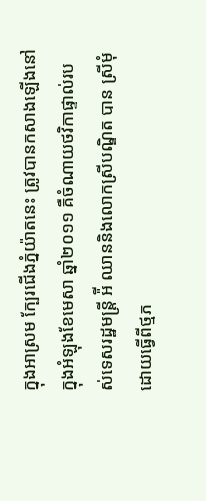ក្នុងអាស្រម ក្បែរជើងភ្នំយ៉ាតនេះ ត្រូវបានកសាងឡើងនៅក្នុងអំឡុងខែមេសា ឆ្នាំ២០១១ គឺចំណាយថវិកាផ្ទាល់របស់ទេសរដ្ឋមន្ត្រី អ៉ី ឈាននិងលោកស្រីបណ្ឌិត បាន ស្រីមុំ ដោយធ្វើពីថ្មភ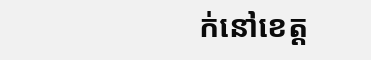ក់នៅខេត្ត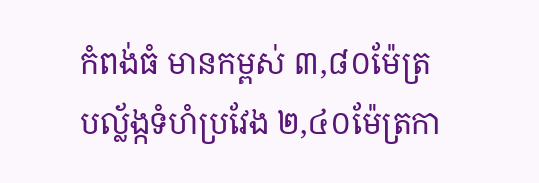កំពង់ធំ មានកម្ពស់ ៣,៨០ម៉ែត្រ បល្ល័ង្កទំហំប្រវែង ២,៤០ម៉ែត្រកា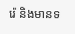រ៉េ និងមានទ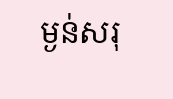ម្ងន់សរុ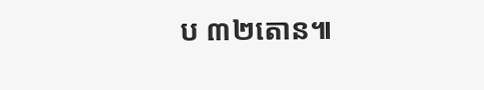ប ៣២តោន៕